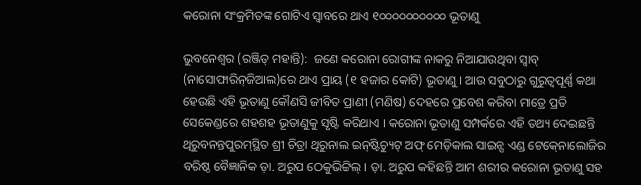କରୋନା ସଂକ୍ରମିତଙ୍କ ଗୋଟିଏ ସ୍ୱାବରେ ଥାଏ ୧୦୦୦୦୦୦୦୦୦୦ ଭୂତାଣୁ

ଭୁବନେଶ୍ବର (ରଞ୍ଜିତ୍ ମହାନ୍ତି):  ଜଣେ କରୋନା ରୋଗୀଙ୍କ ନାକରୁ ନିଆଯାଉଥିବା ସ୍ୱାବ୍‍ (ନାସୋଫାରିନ୍‍ଜିଆଲ)ରେ ଥାଏ ପ୍ରାୟ (୧ ହଜାର କୋଟି) ଭୂତାଣୁ । ଆଉ ସବୁଠାରୁ ଗୁରୁତ୍ୱପୂର୍ଣ୍ଣ କଥା ହେଉଛି ଏହି ଭୂତାଣୁ କୌଣସି ଜୀବିତ ପ୍ରାଣୀ (ମଣିଷ) ଦେହରେ ପ୍ରବେଶ କରିବା ମାତ୍ରେ ପ୍ରତି ସେକେଣ୍ଡରେ ଶହଶହ ଭୂତାଣୁକୁ ସୃଷ୍ଟି କରିଥାଏ । କରୋନା ଭୂତାଣୁ ସମ୍ପର୍କରେ ଏହି ତଥ୍ୟ ଦେଇଛନ୍ତି ଥିରୁବନନ୍ତପୁରମ୍‍ସ୍ଥିତ ଶ୍ରୀ ଚିତ୍ରା ଥିରୁନାଲ ଇନ୍‍ଷ୍ଟିଚ୍ୟୁଟ୍‍ ଅଫ୍‍ ମେଡ଼ିକାଲ ସାଇନ୍ସ ଏଣ୍ଡ ଟେକ୍‍ନୋଲୋଜିର ବରିଷ୍ଠ ବୈଜ୍ଞାନିକ ଡ଼ା. ଅରୁପ ଠେକୁଭିଟ୍ଟିଲ୍‍ । ଡ଼ା. ଅରୁପ କହିଛନ୍ତି ଆମ ଶରୀର କରୋନା ଭୂତାଣୁ ସହ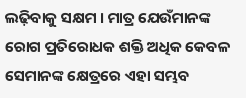ଲଢ଼ିବାକୁ ସକ୍ଷମ । ମାତ୍ର ଯେଉଁମାନଙ୍କ ରୋଗ ପ୍ରତିରୋଧକ ଶକ୍ତି ଅଧିକ କେବଳ ସେମାନଙ୍କ କ୍ଷେତ୍ରରେ ଏହା ସମ୍ଭବ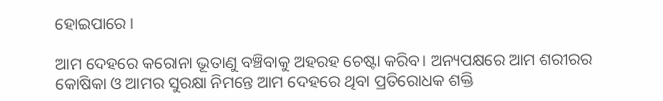ହୋଇପାରେ ।

ଆମ ଦେହରେ କରୋନା ଭୂତାଣୁ ବଞ୍ଚିବାକୁ ଅହରହ ଚେଷ୍ଟା କରିବ। ଅନ୍ୟପକ୍ଷରେ ଆମ ଶରୀରର କୋଷିକା ଓ ଆମର ସୁରକ୍ଷା ନିମନ୍ତେ ଆମ ଦେହରେ ଥିବା ପ୍ରତିରୋଧକ ଶକ୍ତି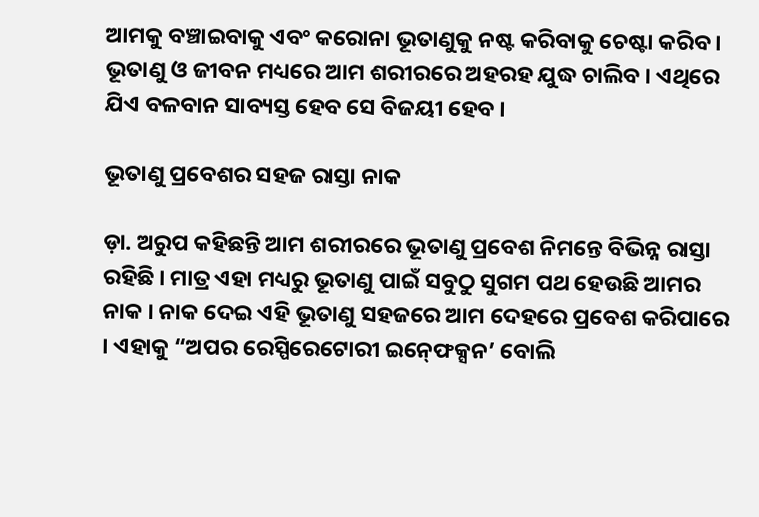ଆମକୁ ବଞ୍ଚାଇବାକୁ ଏବଂ କରୋନା ଭୂତାଣୁକୁ ନଷ୍ଟ କରିବାକୁ ଚେଷ୍ଟା କରିବ । ଭୂତାଣୁ ଓ ଜୀବନ ମଧ୍ୟରେ ଆମ ଶରୀରରେ ଅହରହ ଯୁଦ୍ଧ ଚାଲିବ । ଏଥିରେ ଯିଏ ବଳବାନ ସାବ୍ୟସ୍ତ ହେବ ସେ ବିଜୟୀ ହେବ ।

ଭୂତାଣୁ ପ୍ରବେଶର ସହଜ ରାସ୍ତା ନାକ

ଡ଼ା. ଅରୁପ କହିଛନ୍ତି ଆମ ଶରୀରରେ ଭୂତାଣୁ ପ୍ରବେଶ ନିମନ୍ତେ ବିଭିନ୍ନ ରାସ୍ତା ରହିଛି । ମାତ୍ର ଏହା ମଧ୍ୟରୁ ଭୂତାଣୁ ପାଇଁ ସବୁଠୁ ସୁଗମ ପଥ ହେଉଛି ଆମର ନାକ । ନାକ ଦେଇ ଏହି ଭୂତାଣୁ ସହଜରେ ଆମ ଦେହରେ ପ୍ରବେଶ କରିପାରେ । ଏହାକୁ “ଅପର ରେସ୍ପିରେଟୋରୀ ଇନ୍‍ଫେକ୍ସନ’ ବୋଲି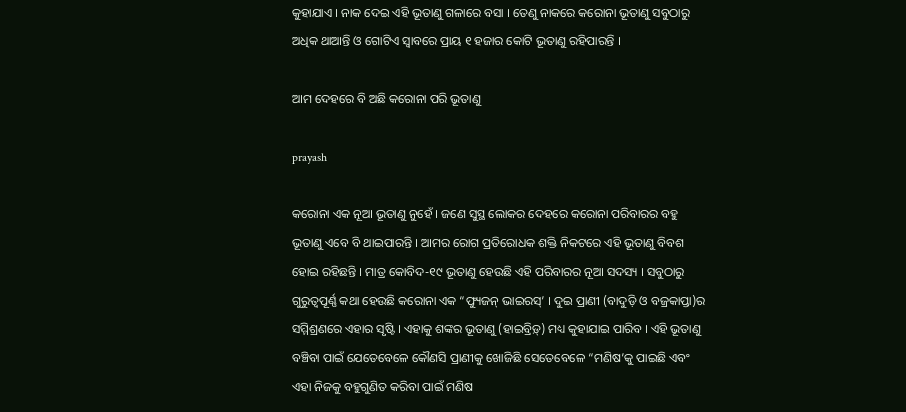କୁହାଯାଏ । ନାକ ଦେଇ ଏହି ଭୂତାଣୁ ଗଳାରେ ବସା । ତେଣୁ ନାକରେ କରୋନା ଭୂତାଣୁ ସବୁଠାରୁ ଅଧିକ ଥାଆନ୍ତି ଓ ଗୋଟିଏ ସ୍ୱାବରେ ପ୍ରାୟ ୧ ହଜାର କୋଟି ଭୂତାଣୁ ରହିପାରନ୍ତି ।

ଆମ ଦେହରେ ବି ଅଛି କରୋନା ପରି ଭୂତାଣୁ

prayash

କରୋନା ଏକ ନୂଆ ଭୂତାଣୁ ନୁହେଁ । ଜଣେ ସୁସ୍ଥ ଲୋକର ଦେହରେ କରୋନା ପରିବାରର ବହୁ ଭୂତାଣୁ ଏବେ ବି ଥାଇପାରନ୍ତି । ଆମର ରୋଗ ପ୍ରତିରୋଧକ ଶକ୍ତି ନିକଟରେ ଏହି ଭୂତାଣୁ ବିବଶ ହୋଇ ରହିଛନ୍ତି । ମାତ୍ର କୋବିଦ-୧୯ ଭୂତାଣୁ ହେଉଛି ଏହି ପରିବାରର ନୂଆ ସଦସ୍ୟ । ସବୁଠାରୁ ଗୁରୁତ୍ୱପୂର୍ଣ୍ଣ କଥା ହେଉଛି କରୋନା ଏକ “ଫ୍ୟୁଜନ୍‍ ଭାଇରସ୍‍’ । ଦୁଇ ପ୍ରାଣୀ (ବାଦୁଡ଼ି ଓ ବଜ୍ରକାପ୍ତା)ର ସମ୍ମିଶ୍ରଣରେ ଏହାର ସୃଷ୍ଟି । ଏହାକୁ ଶଙ୍କର ଭୂତାଣୁ (ହାଇବ୍ରିଡ଼୍‍) ମଧ୍ୟ କୁହାଯାଇ ପାରିବ । ଏହି ଭୂତାଣୁ ବଞ୍ଚିବା ପାଇଁ ଯେତେବେଳେ କୌଣସି ପ୍ରାଣୀକୁ ଖୋଜିଛି ସେତେବେଳେ “ମଣିଷ’କୁ ପାଇଛି ଏବଂ ଏହା ନିଜକୁ ବହୁଗୁଣିତ କରିବା ପାଇଁ ମଣିଷ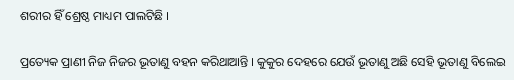ଶରୀର ହିଁ ଶ୍ରେଷ୍ଠ ମାଧ୍ୟମ ପାଲଟିଛି ।

ପ୍ରତ୍ୟେକ ପ୍ରାଣୀ ନିଜ ନିଜର ଭୂତାଣୁ ବହନ କରିଥାଆନ୍ତି । କୁକୁର ଦେହରେ ଯେଉଁ ଭୂତାଣୁ ଅଛି ସେହି ଭୂତାଣୁ ବିଲେଇ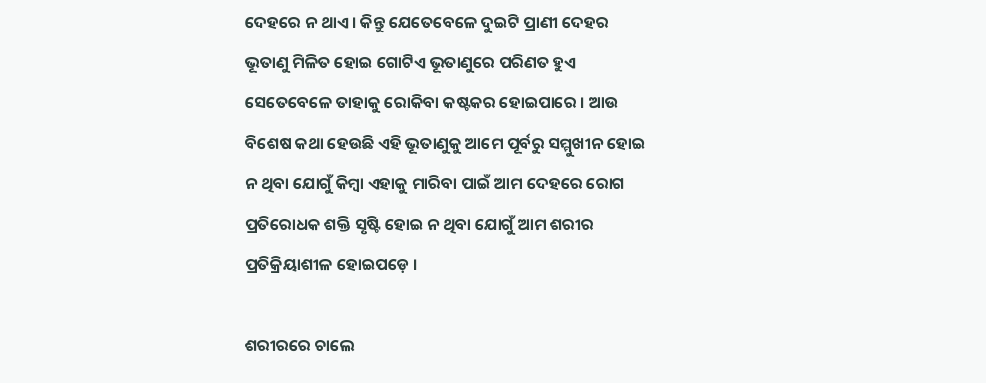ଦେହରେ ନ ଥାଏ । କିନ୍ତୁ ଯେତେବେଳେ ଦୁଇଟି ପ୍ରାଣୀ ଦେହର ଭୂତାଣୁ ମିଳିତ ହୋଇ ଗୋଟିଏ ଭୂତାଣୁରେ ପରିଣତ ହୁଏ ସେତେବେଳେ ତାହାକୁ ରୋକିବା କଷ୍ଟକର ହୋଇପାରେ । ଆଉ ବିଶେଷ କଥା ହେଉଛି ଏହି ଭୂତାଣୁକୁ ଆମେ ପୂର୍ବରୁ ସମ୍ମୁଖୀନ ହୋଇ ନ ଥିବା ଯୋଗୁଁ କିମ୍ବା ଏହାକୁ ମାରିବା ପାଇଁ ଆମ ଦେହରେ ରୋଗ ପ୍ରତିରୋଧକ ଶକ୍ତି ସୃଷ୍ଟି ହୋଇ ନ ଥିବା ଯୋଗୁଁ ଆମ ଶରୀର ପ୍ରତିକ୍ରିୟାଶୀଳ ହୋଇପଡ଼େ ।

ଶରୀରରେ ଚାଲେ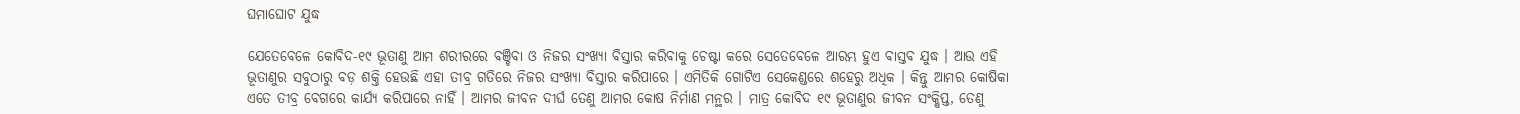ଘମାଘୋଟ ଯୁଦ୍ଧ

ଯେତେବେଳେ କୋବିଦ-୧୯ ଭୂତାଣୁ ଆମ ଶରୀରରେ ବଞ୍ଚିବା ଓ ନିଜର ସଂଖ୍ୟା ବିସ୍ତାର କରିବାକୁ ଚେଷ୍ଟା କରେ ସେତେବେଳେ ଆରମ୍ଭ ହୁଏ ବାସ୍ତବ ଯୁଦ୍ଧ । ଆଉ ଏହି ଭୂତାଣୁର ସବୁଠାରୁ ବଡ଼ ଶକ୍ତି ହେଉଛି ଏହା ତୀବ୍ର ଗତିରେ ନିଜର ସଂଖ୍ୟା ବିସ୍ତାର କରିପାରେ । ଏମିତିକି ଗୋଟିଏ ସେକେଣ୍ଡରେ ଶହେରୁ ଅଧିକ । କିନ୍ତୁ ଆମର କୋଷିକା ଏତେ ତୀବ୍ର ବେଗରେ କାର୍ଯ୍ୟ କରିପାରେ ନାହିଁ । ଆମର ଜୀବନ ଦୀର୍ଘ ତେଣୁ ଆମର କୋଷ ନିର୍ମାଣ ମନ୍ଥର । ମାତ୍ର କୋବିଦ ୧୯ ଭୂତାଣୁର ଜୀବନ ସଂକ୍ଷିପ୍ତ, ତେଣୁ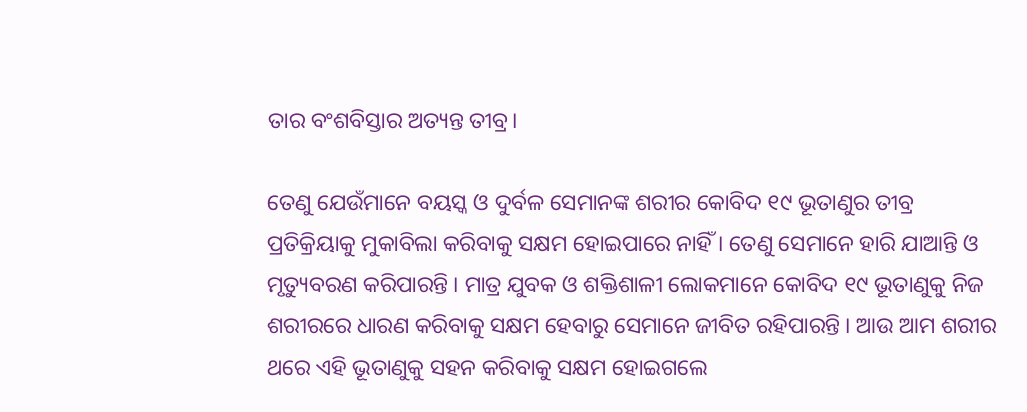ତାର ବଂଶବିସ୍ତାର ଅତ୍ୟନ୍ତ ତୀବ୍ର।

ତେଣୁ ଯେଉଁମାନେ ବୟସ୍କ ଓ ଦୁର୍ବଳ ସେମାନଙ୍କ ଶରୀର କୋବିଦ ୧୯ ଭୂତାଣୁର ତୀବ୍ର ପ୍ରତିକ୍ରିୟାକୁ ମୁକାବିଲା କରିବାକୁ ସକ୍ଷମ ହୋଇପାରେ ନାହିଁ । ତେଣୁ ସେମାନେ ହାରି ଯାଆନ୍ତି ଓ ମୃତ୍ୟୁବରଣ କରିପାରନ୍ତି । ମାତ୍ର ଯୁବକ ଓ ଶକ୍ତିଶାଳୀ ଲୋକମାନେ କୋବିଦ ୧୯ ଭୂତାଣୁକୁ ନିଜ ଶରୀରରେ ଧାରଣ କରିବାକୁ ସକ୍ଷମ ହେବାରୁ ସେମାନେ ଜୀବିତ ରହିପାରନ୍ତି । ଆଉ ଆମ ଶରୀର ଥରେ ଏହି ଭୂତାଣୁକୁ ସହନ କରିବାକୁ ସକ୍ଷମ ହୋଇଗଲେ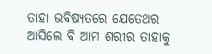ତାହା ଭବିଷ୍ୟତରେ ଯେତେଥର ଆସିଲେ ବି ଆମ ଶରୀର ତାହାକୁ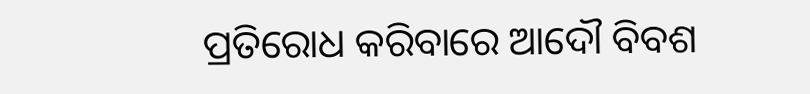ପ୍ରତିରୋଧ କରିବାରେ ଆଦୌ ବିବଶ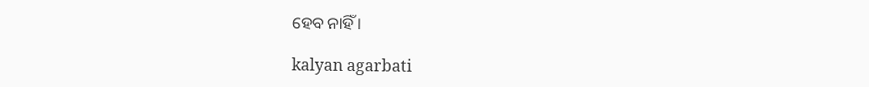ହେବ ନାହିଁ ।

kalyan agarbati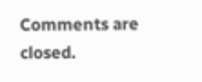Comments are closed.